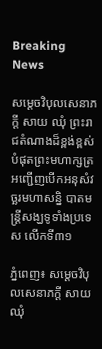Breaking News

សម្តេចវិបុលសេនាភក្តី សាយ ឈុំ ព្រះរាជតំណាងដ៏ខ្ពង់ខ្ពស់បំផុតព្រះមហាក្សត្រ អញ្ជើញបើកអនុសំវច្ឆរមហាសន្និ បាតមន្ត្រីសង្ឃទូទាំងប្រទេស លើកទី៣១

ភ្នំពេញ៖ សម្តេចវិបុលសេនាភក្តី សាយ ឈុំ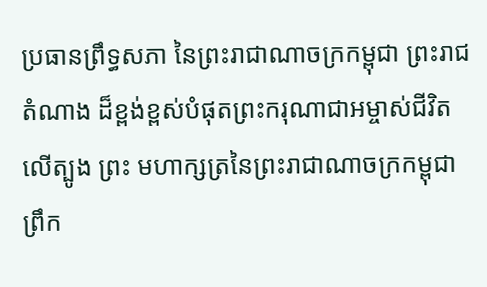ប្រធានព្រឹទ្ធសភា នៃព្រះរាជាណាចក្រកម្ពុជា ព្រះរាជតំណាង ដ៏ខ្ពង់ខ្ពស់បំផុតព្រះករុណាជាអម្ចាស់ជីវិតលើត្បូង ព្រះ មហាក្សត្រនៃព្រះរាជាណាចក្រកម្ពុជា ព្រឹក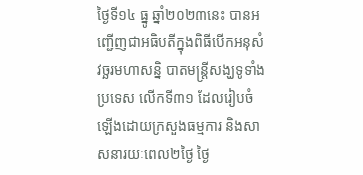ថ្ងៃទី១៤ ធ្នូ ឆ្នាំ២០២៣នេះ បានអញ្ជើញជាអធិបតីក្នុងពិធីបើកអនុសំវច្ឆរមហាសន្និ បាតមន្ត្រីសង្ឃទូទាំងប្រទេស លើកទី៣១ ដែលរៀបចំឡើងដោយក្រសួងធម្មការ និងសាសនារយៈពេល២ថ្ងៃ ថ្ងៃ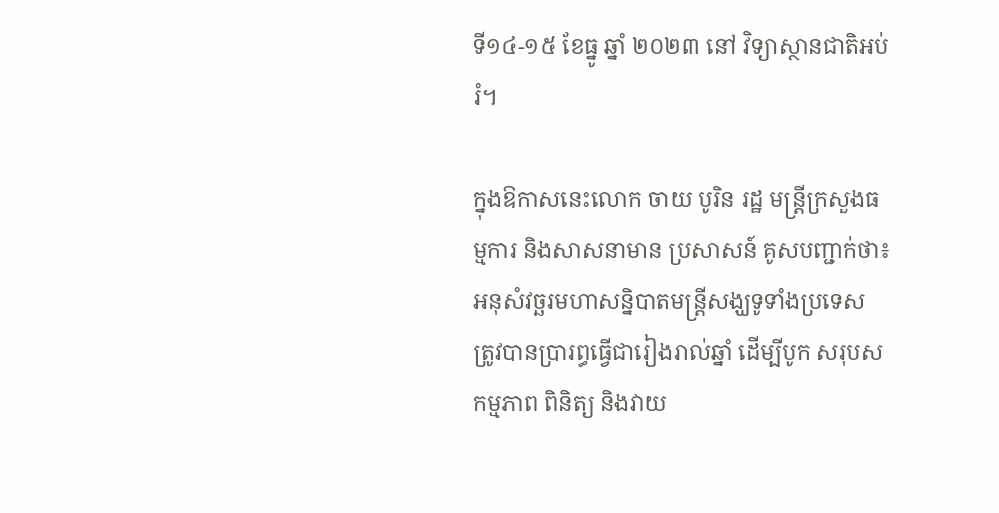ទី១៤-១៥ ខែធ្នូ ឆ្នាំ ២០២៣ នៅ វិទ្យាស្ថានជាតិអប់រំ។

ក្នុងឱកាសនេះលោក ចាយ បូរិន រដ្ឋ មន្ត្រីក្រសួងធម្មការ និងសាសនាមាន ប្រសាសន៍ គូសបញ្ជាក់ថា៖ អនុសំវច្ឆរមហាសន្និបាតមន្ត្រីសង្ឃទូទាំងប្រទេស ត្រូវបានប្រារព្ធធ្វើជារៀងរាល់ឆ្នាំ ដើម្បីបូក សរុបសកម្មភាព ពិនិត្យ និងវាយ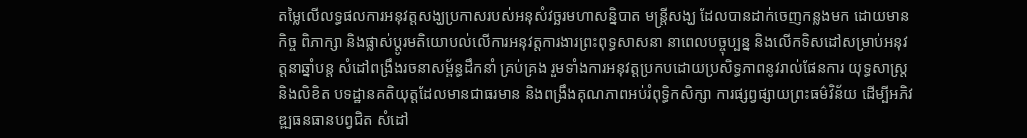តម្លៃលើលទ្ធផលការអនុវត្តសង្ឃប្រកាសរបស់អនុសំវច្ឆរមហាសន្និបាត មន្ត្រីសង្ឃ ដែលបានដាក់ចេញកន្លងមក ដោយមានកិច្ច ពិភាក្សា និងផ្លាស់ប្តូរមតិយោបល់លើការអនុវត្តការងារព្រះពុទ្ធសាសនា នាពេលបច្ចុប្បន្ន និងលើកទិសដៅសម្រាប់អនុវត្តនាឆ្នាំបន្ត សំដៅពង្រឹងរចនាសម្ព័ន្ធដឹកនាំ គ្រប់គ្រង រួមទាំងការអនុវត្តប្រកបដោយប្រសិទ្ធភាពនូវរាល់ផែនការ យុទ្ធសាស្ត្រ និងលិខិត បទដ្ឋានគតិយុត្តដែលមានជាធរមាន និងពង្រឹងគុណភាពអប់រំពុទ្ធិកសិក្សា ការផ្សព្វផ្សាយព្រះធម៌វិន័យ ដើម្បីអភិវឌ្ឍធនធានបព្វជិត សំដៅ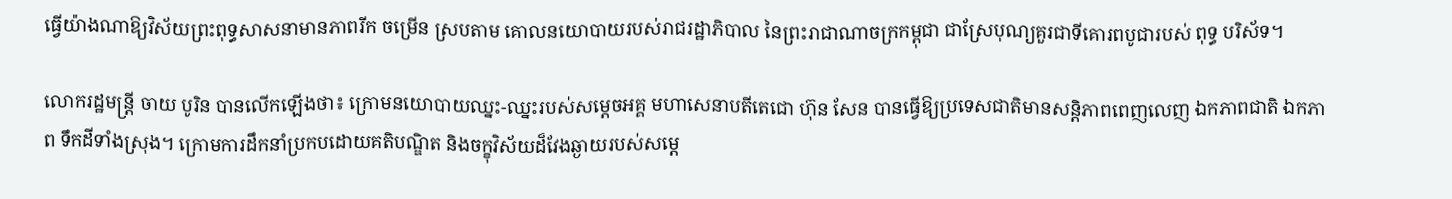ធ្វើយ៉ាងណាឱ្យវិស័យព្រះពុទ្ធសាសនាមានភាពរីក ចម្រើន ស្របតាម គោលនយោបាយរបស់រាជរដ្ឋាភិបាល នៃព្រះរាជាណាចក្រកម្ពុជា ជាស្រែបុណ្យគួរជាទីគោរពបូជារបស់ ពុទ្ធ បរិស័ទ។

លោករដ្ឋមន្ត្រី ចាយ បូរិន បានលើកឡើងថា៖ ក្រោមនយោបាយឈ្នះ-ឈ្នះរបស់សម្ដេចអគ្គ មហាសេនាបតីតេជោ ហ៊ុន សែន បានធ្វើឱ្យប្រទេសជាតិមានសន្តិភាពពេញលេញ ឯកភាពជាតិ ឯកភាព ទឹកដីទាំងស្រុង។ ក្រោមការដឹកនាំប្រកបដោយគតិបណ្ឌិត និងចក្ខុវិស័យដ៏វែងឆ្ងាយរបស់សម្តេ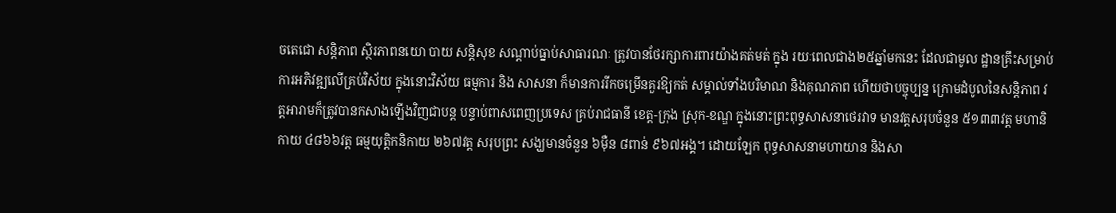ចតេជោ សន្តិភាព ស្ថិរភាពនយោ បាយ សន្តិសុខ សណ្តាប់ធ្នាប់សាធារណៈ ត្រូវបានថែរក្សាការពារយ៉ាងគត់មត់ ក្នុង រយៈពេលជាង២៥ឆ្នាំមកនេះ ដែលជាមូល ដ្ឋានគ្រឹះសម្រាប់ការអភិវឌ្ឍលើគ្រប់វិស័យ ក្នុងនោះវិស័យ ធម្មការ និង សាសនា ក៏មានការរីកចម្រើនគួរឱ្យកត់ សម្គាល់ទាំងបរិមាណ និងគុណភាព ហើយថាបច្ចុប្បន្ន ក្រោមដំបូលនៃសន្តិភាព វត្តអារាមក៏ត្រូវបានកសាងឡើងវិញជាបន្ត បន្ទាប់ពាសពេញប្រទេស គ្រប់រាជធានី ខេត្ត-ក្រុង ស្រុក-ខណ្ឌ ក្នុងនោះព្រះពុទ្ធសាសនាថេរវាទ មានវត្តសរុបចំនួន ៥១៣៣វត្ត មហានិកាយ ៤៨៦៦វត្ត ធម្មយុត្តិកនិកាយ ២៦៧វត្ត សរុបព្រះ សង្ឃមានចំនួន ៦ម៉ឺន ៨ពាន់ ៩៦៧អង្គ។ ដោយឡែក ពុទ្ធសាសនាមហាយាន និងសា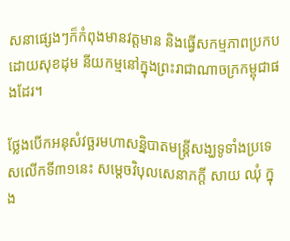សនាផ្សេងៗក៏កំពុងមានវត្តមាន និងធ្វើសកម្មភាពប្រកបដោយសុខដុម នីយកម្មនៅក្នុងព្រះរាជាណាចក្រកម្ពុជាផងដែរ។

ថ្លែងបើកអនុសំវច្ឆរមហាសន្និបាតមន្ត្រីសង្ឃទូទាំងប្រទេសលើកទី៣១នេះ សម្តេចវិបុលសេនាភក្តី សាយ ឈុំ ក្នុង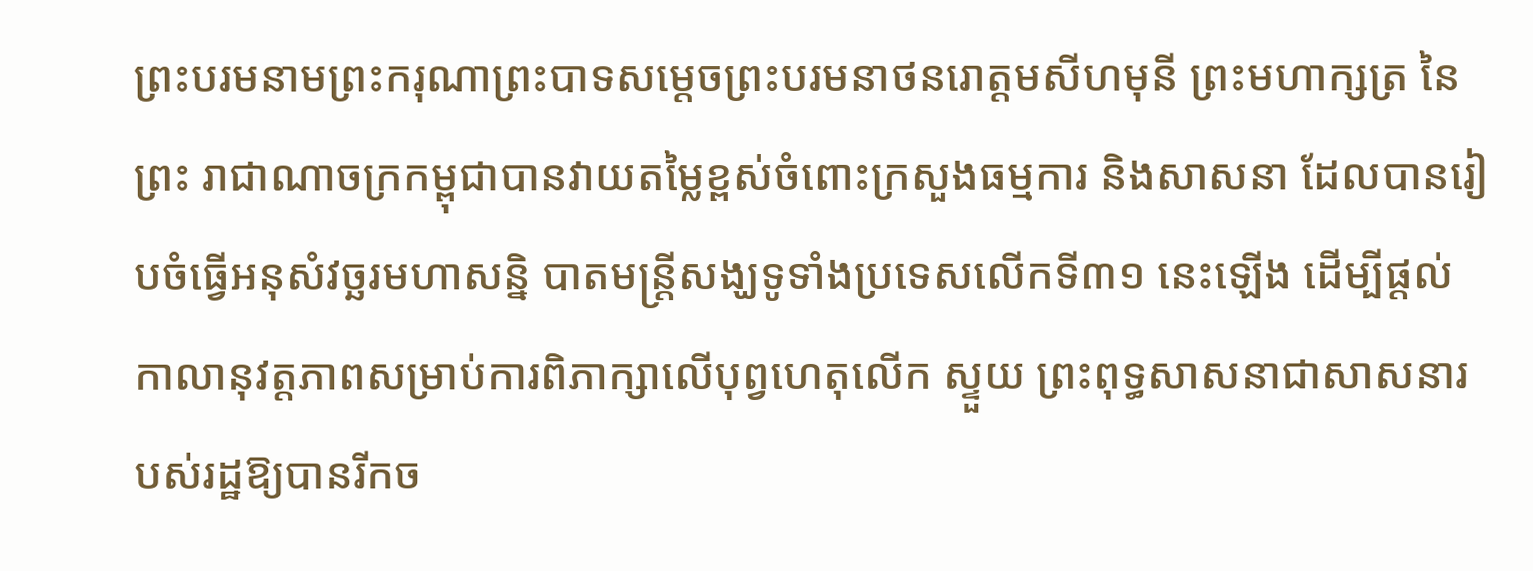ព្រះបរមនាមព្រះករុណាព្រះបាទសម្ដេចព្រះបរមនាថនរោត្ដមសីហមុនី ព្រះមហាក្សត្រ នៃព្រះ រាជាណាចក្រកម្ពុជាបានវាយតម្លៃខ្ពស់ចំពោះក្រសួងធម្មការ និងសាសនា ដែលបានរៀបចំធ្វើអនុសំវច្ឆរមហាសន្និ បាតមន្រ្តីសង្ឃទូទាំងប្រទេសលើកទី៣១ នេះឡើង ដើម្បីផ្ដល់កាលានុវត្តភាពសម្រាប់ការពិភាក្សាលើបុព្វហេតុលើក ស្ទួយ ព្រះពុទ្ធសាសនាជាសាសនារបស់រដ្ឋឱ្យបានរីកច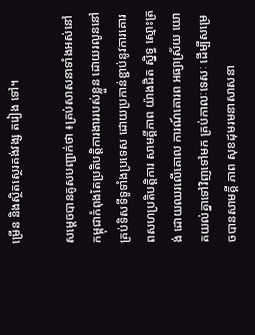ម្រើន និងស្ថិតស្ថេរគង់វង្ស តរៀង ទៅ។

សម្តេចបានគូសបញ្ជាក់ថា ៖គ្រប់សាសនាទាំងអស់នៅកម្ពុជាកំពុងតែប្រតិបត្តិការងាររបស់ខ្លួន ដោយរលូននៅគ្រប់ទិសទីទូទាំងប្រទេស ដោយប្រកាន់ខ្ជាប់នូវការគោរពសហប្រតិបត្តិការ សាមគ្គីភាព យ៉ាងជិត ស្និទ្ធ ស្មោះត្រង់ ដោយឈរលើគោល ការណ៍គោរព អធ្យាស្រ័យ យោគយល់គ្នាទៅវិញទៅមក គ្រប់កាលៈទេសៈ ដើម្បីសម្រេចបានសាមគ្គី ភាព សុខដុមរមនាសាសនា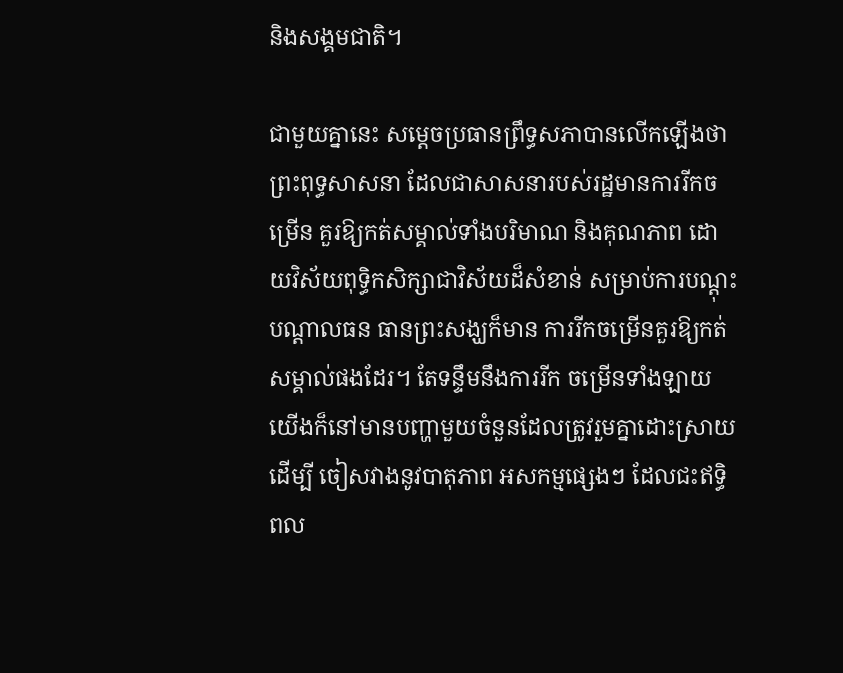និងសង្គមជាតិ។

ជាមួយគ្នានេះ សម្តេចប្រធានព្រឹទ្ធសភាបានលើកឡើងថា ព្រះពុទ្ធសាសនា ដែលជាសាសនារបស់រដ្ឋមានការរីកចម្រើន គួរឱ្យកត់សម្គាល់ទាំងបរិមាណ និងគុណភាព ដោយវិស័យពុទ្ធិកសិក្សាជាវិស័យដ៏សំខាន់ សម្រាប់ការបណ្ដុះបណ្ដាលធន ធានព្រះសង្ឃក៏មាន ការរីកចម្រើនគួរឱ្យកត់សម្គាល់ផងដែរ។ តែទន្ទឹមនឹងការរីក ចម្រើនទាំងឡាយ យើងក៏នៅមានបញ្ហាមួយចំនួនដែលត្រូវរួមគ្នាដោះស្រាយ ដើម្បី ចៀសវាងនូវបាតុភាព អសកម្មផ្សេងៗ ដែលជះឥទ្ធិ ពល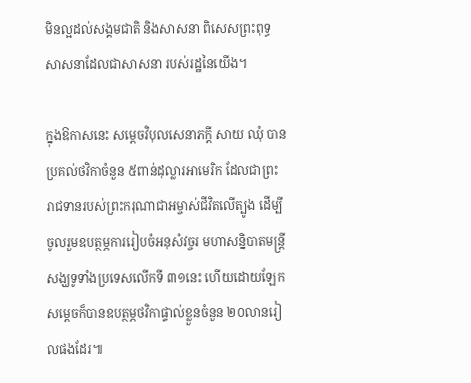មិនល្អដល់សង្គមជាតិ និងសាសនា ពិសេសព្រះពុទ្ធសាសនាដែលជាសាសនា របស់រដ្ឋនៃយើង។

ក្នុងឱកាសនេះ សម្តេចវិបុលសេនាភក្តី សាយ ឈុំ បានប្រគល់ថវិកាចំនួន ៥ពាន់ដុល្លារអាមេរិក ដែលជាព្រះរាជទានរបស់ព្រះករុណាជាអម្ចាស់ជីវិតលើត្បូង ដើម្បីចូលរួមឧបត្ថម្ភការរៀបចំអនុសំវច្ចរ មហាសនិ្នបាតមន្រ្តីសង្ឃទូទាំងប្រទេសលើកទី ៣១នេះ ហេីយដោយឡែកសម្តេចក៏បានឧបត្ថម្ភថវិកាផ្ទាល់ខ្លួនចំនួន ២០លានរៀលផងដែរ៕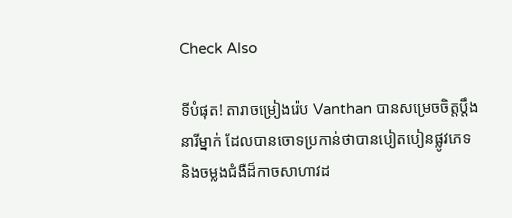Check Also

ទីបំផុត! តារាចម្រៀងរ៉េប Vanthan បានសម្រេចចិត្តប្តឹងនារីម្នាក់ ដែលបានចោទប្រកាន់ថាបានបៀតបៀនផ្លូវភេទ និងចម្លងជំងឺដ៏កាចសាហាវដ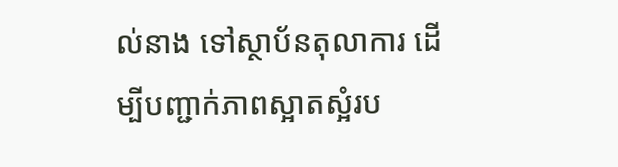ល់នាង ទៅស្ថាប័នតុលាការ ដើម្បីបញ្ជាក់ភាពស្អាតស្អំរប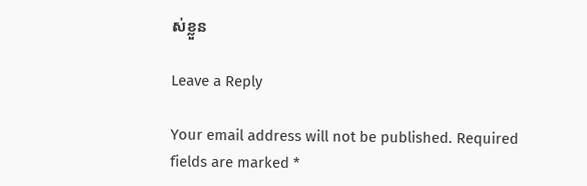ស់ខ្លួន

Leave a Reply

Your email address will not be published. Required fields are marked *